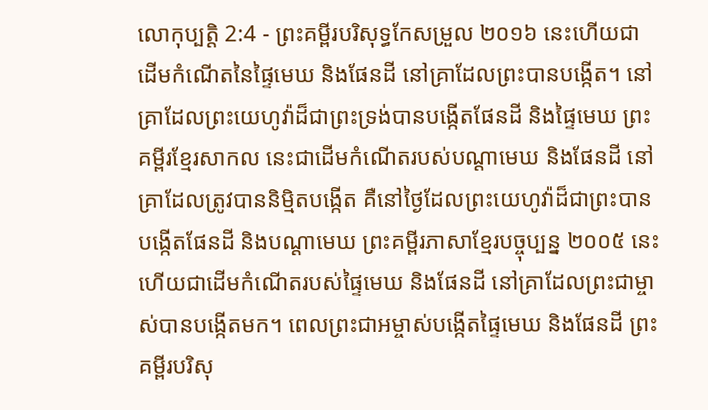លោកុប្បត្តិ 2:4 - ព្រះគម្ពីរបរិសុទ្ធកែសម្រួល ២០១៦ នេះហើយជាដើមកំណើតនៃផ្ទៃមេឃ និងផែនដី នៅគ្រាដែលព្រះបានបង្កើត។ នៅគ្រាដែលព្រះយេហូវ៉ាដ៏ជាព្រះទ្រង់បានបង្កើតផែនដី និងផ្ទៃមេឃ ព្រះគម្ពីរខ្មែរសាកល នេះជាដើមកំណើតរបស់បណ្ដាមេឃ និងផែនដី នៅគ្រាដែលត្រូវបាននិម្មិតបង្កើត គឺនៅថ្ងៃដែលព្រះយេហូវ៉ាដ៏ជាព្រះបានបង្កើតផែនដី និងបណ្ដាមេឃ ព្រះគម្ពីរភាសាខ្មែរបច្ចុប្បន្ន ២០០៥ នេះហើយជាដើមកំណើតរបស់ផ្ទៃមេឃ និងផែនដី នៅគ្រាដែលព្រះជាម្ចាស់បានបង្កើតមក។ ពេលព្រះជាអម្ចាស់បង្កើតផ្ទៃមេឃ និងផែនដី ព្រះគម្ពីរបរិសុ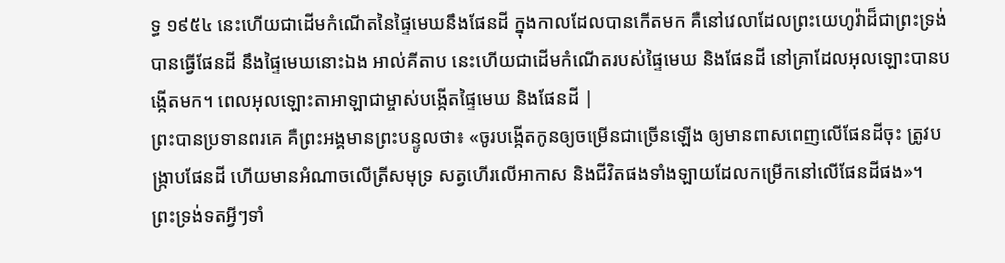ទ្ធ ១៩៥៤ នេះហើយជាដើមកំណើតនៃផ្ទៃមេឃនឹងផែនដី ក្នុងកាលដែលបានកើតមក គឺនៅវេលាដែលព្រះយេហូវ៉ាដ៏ជាព្រះទ្រង់បានធ្វើផែនដី នឹងផ្ទៃមេឃនោះឯង អាល់គីតាប នេះហើយជាដើមកំណើតរបស់ផ្ទៃមេឃ និងផែនដី នៅគ្រាដែលអុលឡោះបានបង្កើតមក។ ពេលអុលឡោះតាអាឡាជាម្ចាស់បង្កើតផ្ទៃមេឃ និងផែនដី |
ព្រះបានប្រទានពរគេ គឺព្រះអង្គមានព្រះបន្ទូលថា៖ «ចូរបង្កើតកូនឲ្យចម្រើនជាច្រើនឡើង ឲ្យមានពាសពេញលើផែនដីចុះ ត្រូវបង្ក្រាបផែនដី ហើយមានអំណាចលើត្រីសមុទ្រ សត្វហើរលើអាកាស និងជីវិតផងទាំងឡាយដែលកម្រើកនៅលើផែនដីផង»។
ព្រះទ្រង់ទតអ្វីៗទាំ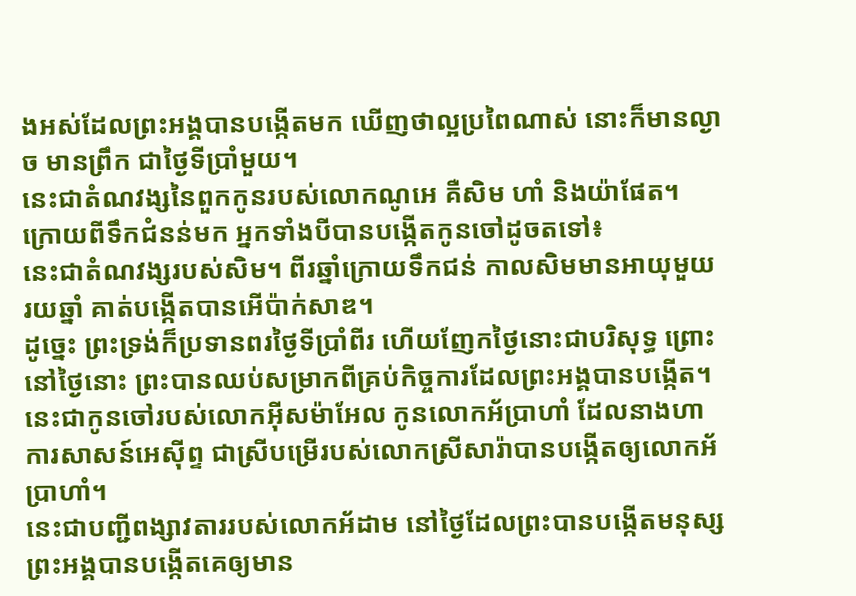ងអស់ដែលព្រះអង្គបានបង្កើតមក ឃើញថាល្អប្រពៃណាស់ នោះក៏មានល្ងាច មានព្រឹក ជាថ្ងៃទីប្រាំមួយ។
នេះជាតំណវង្សនៃពួកកូនរបស់លោកណូអេ គឺសិម ហាំ និងយ៉ាផែត។ ក្រោយពីទឹកជំនន់មក អ្នកទាំងបីបានបង្កើតកូនចៅដូចតទៅ៖
នេះជាតំណវង្សរបស់សិម។ ពីរឆ្នាំក្រោយទឹកជន់ កាលសិមមានអាយុមួយរយឆ្នាំ គាត់បង្កើតបានអើប៉ាក់សាឌ។
ដូច្នេះ ព្រះទ្រង់ក៏ប្រទានពរថ្ងៃទីប្រាំពីរ ហើយញែកថ្ងៃនោះជាបរិសុទ្ធ ព្រោះនៅថ្ងៃនោះ ព្រះបានឈប់សម្រាកពីគ្រប់កិច្ចការដែលព្រះអង្គបានបង្កើត។
នេះជាកូនចៅរបស់លោកអ៊ីសម៉ាអែល កូនលោកអ័ប្រាហាំ ដែលនាងហាការសាសន៍អេស៊ីព្ទ ជាស្រីបម្រើរបស់លោកស្រីសារ៉ាបានបង្កើតឲ្យលោកអ័ប្រាហាំ។
នេះជាបញ្ជីពង្សាវតាររបស់លោកអ័ដាម នៅថ្ងៃដែលព្រះបានបង្កើតមនុស្ស ព្រះអង្គបានបង្កើតគេឲ្យមាន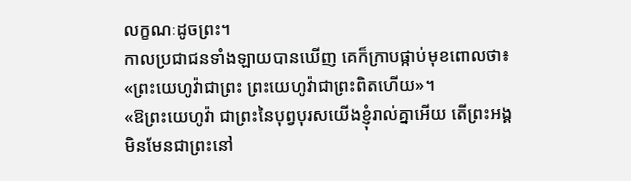លក្ខណៈដូចព្រះ។
កាលប្រជាជនទាំងឡាយបានឃើញ គេក៏ក្រាបផ្កាប់មុខពោលថា៖ «ព្រះយេហូវ៉ាជាព្រះ ព្រះយេហូវ៉ាជាព្រះពិតហើយ»។
«ឱព្រះយេហូវ៉ា ជាព្រះនៃបុព្វបុរសយើងខ្ញុំរាល់គ្នាអើយ តើព្រះអង្គមិនមែនជាព្រះនៅ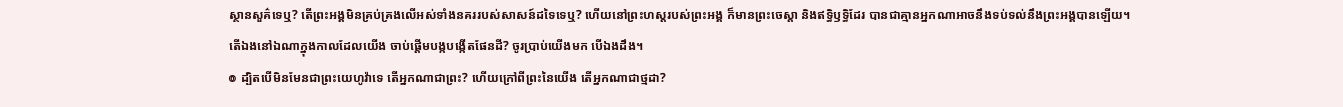ស្ថានសួគ៌ទេឬ? តើព្រះអង្គមិនគ្រប់គ្រងលើអស់ទាំងនគររបស់សាសន៍ដទៃទេឬ? ហើយនៅព្រះហស្តរបស់ព្រះអង្គ ក៏មានព្រះចេស្តា និងឥទ្ធិឫទ្ធិដែរ បានជាគ្មានអ្នកណាអាចនឹងទប់ទល់នឹងព្រះអង្គបានឡើយ។
តើឯងនៅឯណាក្នុងកាលដែលយើង ចាប់ផ្ដើមបង្កបង្កើតផែនដី? ចូរប្រាប់យើងមក បើឯងដឹង។
៙ ដ្បិតបើមិនមែនជាព្រះយេហូវ៉ាទេ តើអ្នកណាជាព្រះ? ហើយក្រៅពីព្រះនៃយើង តើអ្នកណាជាថ្មដា?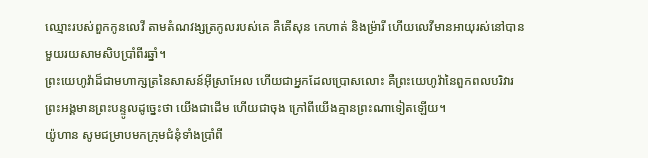ឈ្មោះរបស់ពួកកូនលេវី តាមតំណវង្សត្រកូលរបស់គេ គឺគើសុន កេហាត់ និងម្រ៉ារី ហើយលេវីមានអាយុរស់នៅបានមួយរយសាមសិបប្រាំពីរឆ្នាំ។
ព្រះយេហូវ៉ាដ៏ជាមហាក្សត្រនៃសាសន៍អ៊ីស្រាអែល ហើយជាអ្នកដែលប្រោសលោះ គឺព្រះយេហូវ៉ានៃពួកពលបរិវារ ព្រះអង្គមានព្រះបន្ទូលដូច្នេះថា យើងជាដើម ហើយជាចុង ក្រៅពីយើងគ្មានព្រះណាទៀតឡើយ។
យ៉ូហាន សូមជម្រាបមកក្រុមជំនុំទាំងប្រាំពី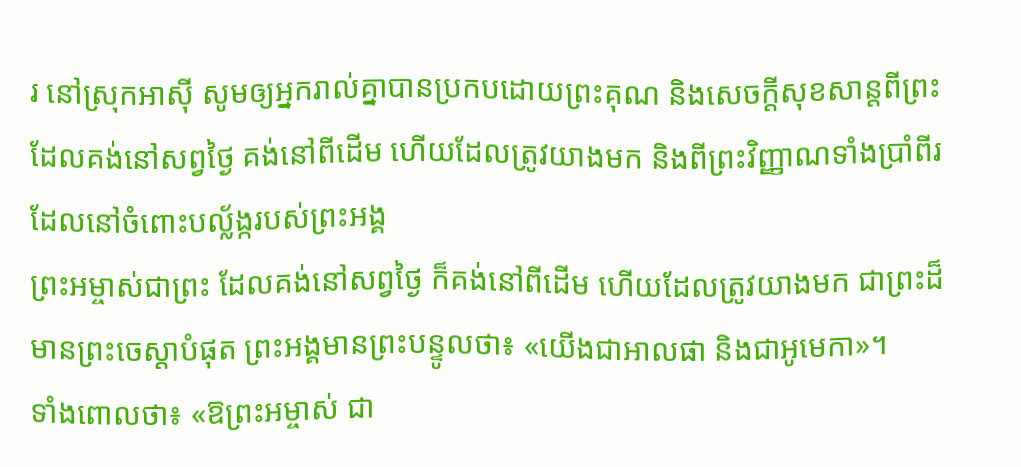រ នៅស្រុកអាស៊ី សូមឲ្យអ្នករាល់គ្នាបានប្រកបដោយព្រះគុណ និងសេចក្ដីសុខសាន្តពីព្រះដែលគង់នៅសព្វថ្ងៃ គង់នៅពីដើម ហើយដែលត្រូវយាងមក និងពីព្រះវិញ្ញាណទាំងប្រាំពីរ ដែលនៅចំពោះបល្ល័ង្ករបស់ព្រះអង្គ
ព្រះអម្ចាស់ជាព្រះ ដែលគង់នៅសព្វថ្ងៃ ក៏គង់នៅពីដើម ហើយដែលត្រូវយាងមក ជាព្រះដ៏មានព្រះចេស្តាបំផុត ព្រះអង្គមានព្រះបន្ទូលថា៖ «យើងជាអាលផា និងជាអូមេកា»។
ទាំងពោលថា៖ «ឱព្រះអម្ចាស់ ជា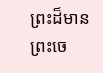ព្រះដ៏មានព្រះចេ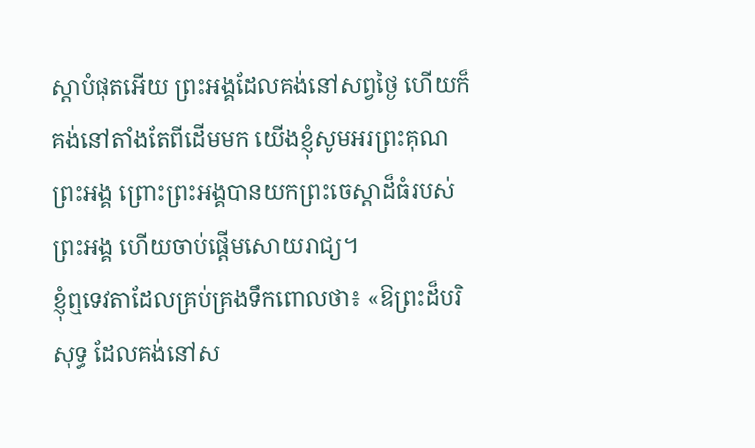ស្តាបំផុតអើយ ព្រះអង្គដែលគង់នៅសព្វថ្ងៃ ហើយក៏គង់នៅតាំងតែពីដើមមក យើងខ្ញុំសូមអរព្រះគុណព្រះអង្គ ព្រោះព្រះអង្គបានយកព្រះចេស្តាដ៏ធំរបស់ព្រះអង្គ ហើយចាប់ផ្ដើមសោយរាជ្យ។
ខ្ញុំឮទេវតាដែលគ្រប់គ្រងទឹកពោលថា៖ «ឱព្រះដ៏បរិសុទ្ធ ដែលគង់នៅស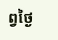ព្វថ្ងៃ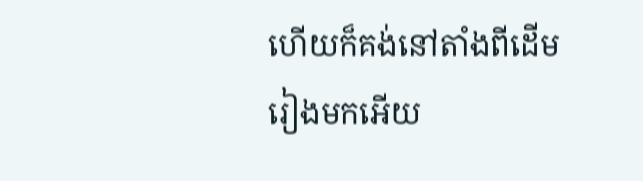ហើយក៏គង់នៅតាំងពីដើមរៀងមកអើយ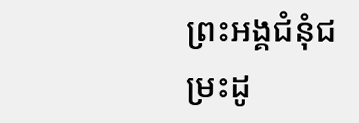ព្រះអង្គជំនុំជម្រះដូ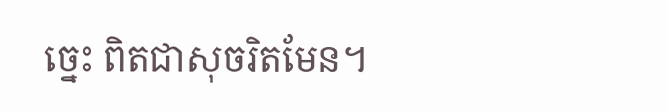ច្នេះ ពិតជាសុចរិតមែន។